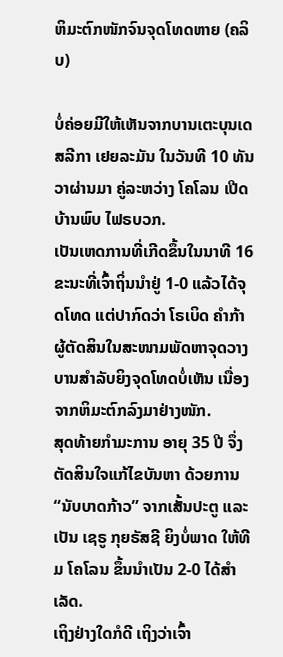ຫິມະຕົກໜັກຈົນຈຸດໂທດຫາຍ (ຄລິບ)

ບໍ່ຄ່ອຍມີໃຫ້ເຫັນຈາກບານເຕະບຸນເດສລີກາ ເຢຍລະມັນ ໃນວັນທີ 10 ທັນວາຜ່ານມາ ຄູ່ລະຫວ່າງ ໂຄໂລນ ເປີດບ້ານພົບ ໄຟຣບວກ.
ເປັນເຫດການທີ່ເກີດຂຶ້ນໃນນາທີ 16 ຂະນະທີ່ເຈົ້າຖິ່ນນຳຢູ່ 1-0 ແລ້ວໄດ້ຈຸດໂທດ ແຕ່ປາກົດວ່າ ໂຣເບິດ ຄຳກ້າ ຜູ້ຕັດສິນໃນສະໜາມພັດຫາຈຸດວາງບານສຳລັບຍິງຈຸດໂທດບໍ່ເຫັນ ເນື່ອງຈາກຫິມະຕົກລົງມາຢ່າງໜັກ.
ສຸດທ້າຍກຳມະການ ອາຍຸ 35 ປີ ຈຶ່ງຕັດສິນໃຈແກ້ໄຂບັນຫາ ດ້ວຍການ “ນັບບາດກ້າວ” ຈາກເສັ້ນປະຕູ ແລະ ເປັນ ເຊຣູ ກຸຍຣັສຊີ ຍິງບໍ່ພາດ ໃຫ້ທີມ ໂຄໂລນ ຂຶ້ນນຳເປັນ 2-0 ໄດ້ສຳເລັດ.
ເຖິງຢ່າງໃດກໍດີ ເຖິງວ່າເຈົ້າ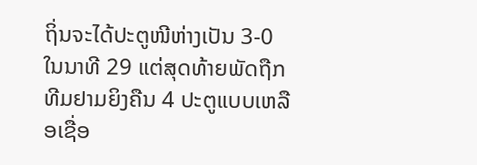ຖິ່ນຈະໄດ້ປະຕູໜີຫ່າງເປັນ 3-0 ໃນນາທີ 29 ແຕ່ສຸດທ້າຍພັດຖືກທີມຢາມຍິງຄືນ 4 ປະຕູແບບເຫລືອເຊື່ອ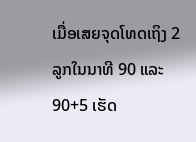ເມື່ອເສຍຈຸດໂທດເຖິງ 2 ລູກໃນນາທີ 90 ແລະ 90+5 ເຮັດ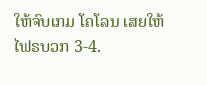ໃຫ້ຈົບເກມ ໂຄໂລນ ເສຍໃຫ້ ໄຟຣບວກ 3-4.